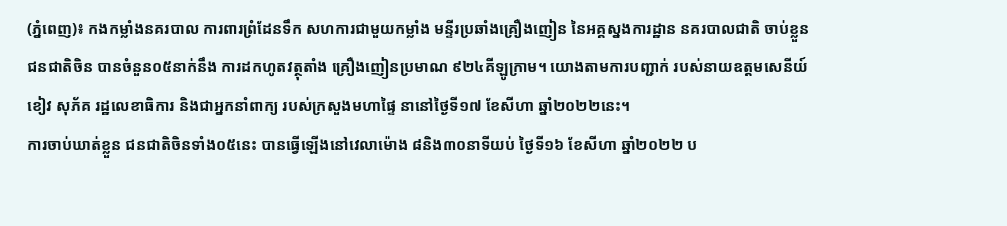(ភ្នំពេញ)៖ កងកម្លាំងនគរបាល ការពារព្រំដែនទឹក សហការជាមួយកម្លាំង មន្ទីរប្រឆាំងគ្រឿងញៀន នៃអគ្គស្នងការដ្ឋាន នគរបាលជាតិ ចាប់ខ្លួនជនជាតិចិន បានចំនួន០៥នាក់នឹង ការដកហូតវត្ថុតាំង គ្រឿងញៀនប្រមាណ ៩២៤គីឡូក្រាម។ យោងតាមការបញ្ជាក់ របស់នាយឧត្តមសេនីយ៍ខៀវ សុភ័គ រដ្ឋលេខាធិការ និងជាអ្នកនាំពាក្យ របស់ក្រសួងមហាផ្ទៃ នានៅថ្ងៃទី១៧ ខែសីហា ឆ្នាំ២០២២នេះ។
ការចាប់ឃាត់ខ្លួន ជនជាតិចិនទាំង០៥នេះ បានធ្វើឡើងនៅវេលាម៉ោង ៨និង៣០នាទីយប់ ថ្ងៃទី១៦ ខែសីហា ឆ្នាំ២០២២ ប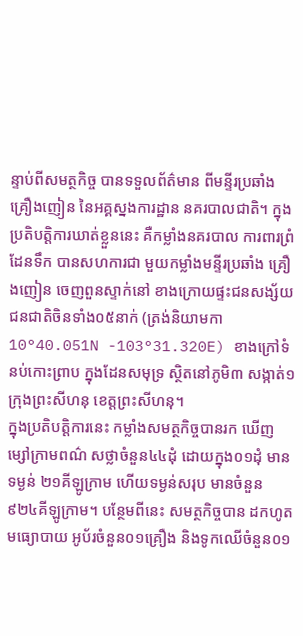ន្ទាប់ពីសមត្ថកិច្ច បានទទួលព័ត៌មាន ពីមន្ទីរប្រឆាំងគ្រឿងញៀន នៃអគ្គស្នងការដ្ឋាន នគរបាលជាតិ។ ក្នុងប្រតិបត្តិការឃាត់ខ្លួននេះ គឺកម្លាំងនគរបាល ការពារព្រំដែនទឹក បានសហការជា មួយកម្លាំងមន្ទីរប្រឆាំង គ្រឿងញៀន ចេញពួនស្ទាក់នៅ ខាងក្រោយផ្ទះជនសង្ស័យ ជនជាតិចិនទាំង០៥នាក់ (ត្រង់និយាមកា10°40.051N -103°31.320E) ខាងក្រៅទំនប់កោះព្រាប ក្នុងដែនសមុទ្រ ស្ថិតនៅភូមិ៣ សង្កាត់១ ក្រុងព្រះសីហនុ ខេត្តព្រះសីហនុ។
ក្នុងប្រតិបត្តិការនេះ កម្លាំងសមត្ថកិច្ចបានរក ឃើញម្សៅក្រាមពណ៌ សថ្លាចំនួន៤៤ដុំ ដោយក្នុង០១ដុំ មានទម្ងន់ ២១គីឡូក្រាម ហើយទម្ងន់សរុប មានចំនួន ៩២៤គីឡូក្រាម។ បន្ថែមពីនេះ សមត្ថកិច្ចបាន ដកហូតមធ្យោបាយ អូប័រចំនួន០១គ្រឿង និងទូកឈើចំនួន០១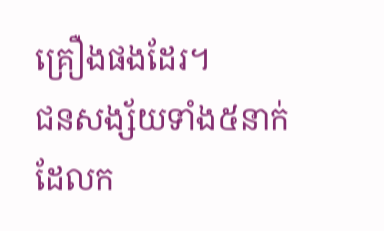គ្រឿងផងដែរ។
ជនសង្ស័យទាំង៥នាក់ ដែលក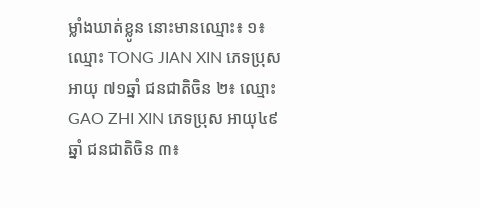ម្លាំងឃាត់ខ្លូន នោះមានឈ្មោះ៖ ១៖ ឈ្មោះ TONG JIAN XIN ភេទប្រុស អាយុ ៧១ឆ្នាំ ជនជាតិចិន ២៖ ឈ្មោះ GAO ZHI XIN ភេទប្រុស អាយុ៤៩ឆ្នាំ ជនជាតិចិន ៣៖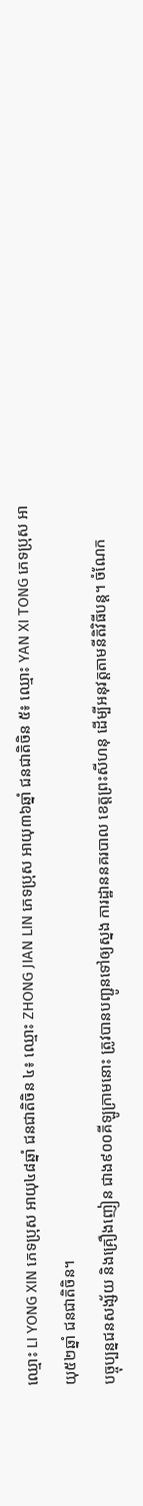ឈ្មោះ LI YONG XIN ភេទប្រុស អាយុ៤៨ឆ្នាំ ជនជាតិចិន ៤៖ ឈ្មោះ ZHONG JIAN LIN ភេទប្រុស អាយុ៣៦ឆ្នាំ ជនជាតិចិន ៥៖ ឈ្មោះ YAN XI TONG ភេទប្រុស អាយុ៥២ឆ្នាំ ជនជាតិចិន។
បច្ចុប្បន្នជនសង្ស័យ និងគ្រឿងញៀន ជាង៩០០គីឡូក្រាមនោះ ត្រូវបានបញ្ជូនទៅឲ្យស្នង ការដ្ឋាននគរបាល ខេត្តព្រះសីហនុ ដើម្បីអនុវត្តតាមនីតិវិធីបន្ត។ ចំណែក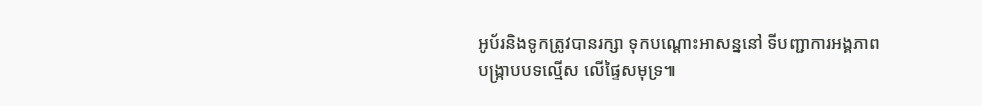អូប័រនិងទូកត្រូវបានរក្សា ទុកបណ្ដោះអាសន្ននៅ ទីបញ្ជាការអង្គភាព បង្រ្កាបបទល្មើស លើផ្ទៃសមុទ្រ៕